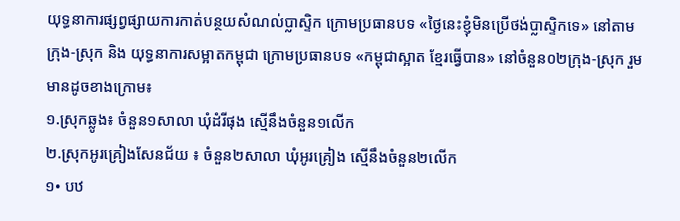យុទ្ធនាការផ្សព្វផ្សាយការកាត់បន្ថយសំណល់ប្លាស្ទិក ក្រោមប្រធានបទ «ថ្ងៃនេះខ្ញុំមិនប្រើថង់ប្លាស្ទិកទេ» នៅតាមក្រុង-ស្រុក និង យុទ្ធនាការសម្អាតកម្ពុជា ក្រោមប្រធានបទ «កម្ពុជាស្អាត ខ្មែរធ្វើបាន» នៅចំនួន០២ក្រុង-ស្រុក រួមមានដូចខាងក្រោម៖
១.ស្រុកឆ្លូង៖ ចំនួន១សាលា ឃុំដំរីផុង ស្មើនឹងចំនួន១លើក
២.ស្រុកអូរគ្រៀងសែនជ័យ ៖ ចំនួន២សាលា ឃុំអូរគ្រៀង ស្មើនឹងចំនួន២លើក
១• បឋ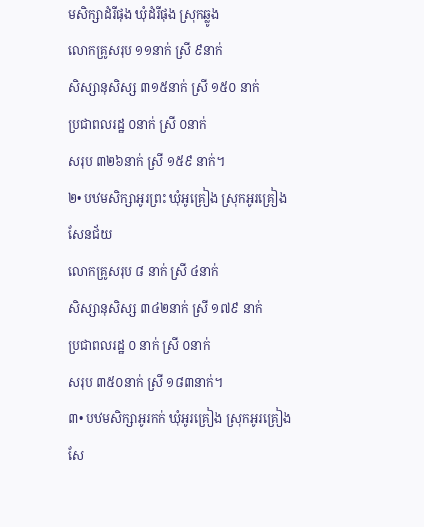មសិក្សាដំរីផុង ឃុំដំរីផុង ស្រុកឆ្លូង
លោកគ្រូសរុប ១១នាក់ ស្រី ៩នាក់
សិស្សានុសិស្ស ៣១៥នាក់ ស្រី ១៥០ នាក់
ប្រជាពលរដ្ឋ ០នាក់ ស្រី ០នាក់
សរុប ៣២៦នាក់ ស្រី ១៥៩ នាក់។
២• បឋមសិក្សាអូរព្រះ ឃុំអូគ្រៀង ស្រុកអូរគ្រៀងសែនជ័យ
លោកគ្រូសរុប ៨ នាក់ ស្រី ៤នាក់
សិស្សានុសិស្ស ៣៤២នាក់ ស្រី ១៧៩ នាក់
ប្រជាពលរដ្ឋ ០ នាក់ ស្រី ០នាក់
សរុប ៣៥០នាក់ ស្រី ១៨៣នាក់។
៣• បឋមសិក្សាអូរកក់ ឃុំអូរគ្រៀង ស្រុកអូរគ្រៀងសែ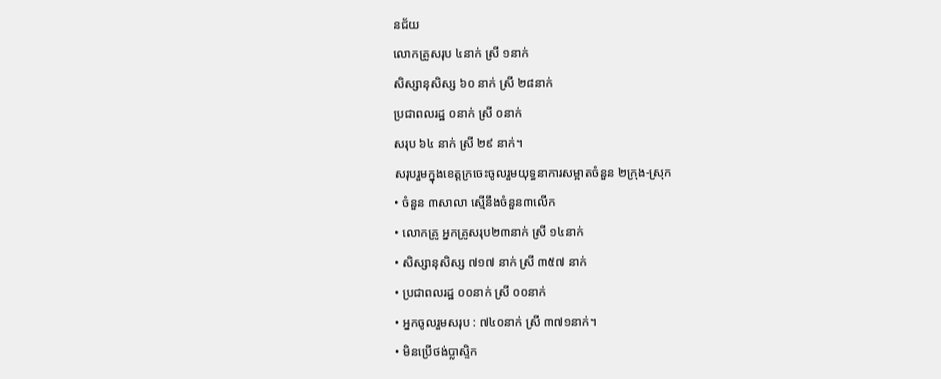នជ័យ
លោកគ្រូសរុប ៤នាក់ ស្រី ១នាក់
សិស្សានុសិស្ស ៦០ នាក់ ស្រី ២៨នាក់
ប្រជាពលរដ្ឋ ០នាក់ ស្រី ០នាក់
សរុប ៦៤ នាក់ ស្រី ២៩ នាក់។
សរុបរួមក្នុងខេត្តក្រចេះចូលរួមយុទ្ធនាការសម្អាតចំនួន ២ក្រុង-ស្រុក
• ចំនួន ៣សាលា ស្មើនឹងចំនួន៣លើក
• លោកគ្រូ អ្នកគ្រូសរុប២៣នាក់ ស្រី ១៤នាក់
• សិស្សានុសិស្ស ៧១៧ នាក់ ស្រី ៣៥៧ នាក់
• ប្រជាពលរដ្ឋ ០០នាក់ ស្រី ០០នាក់
• អ្នកចូលរួមសរុប : ៧៤០នាក់ ស្រី ៣៧១នាក់។
• មិនប្រើថង់ប្លាស្ទិក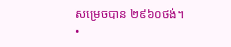សម្រេចបាន ២៩៦០ថង់។
•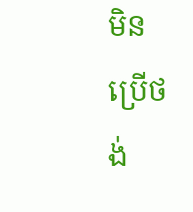មិនប្រើថង់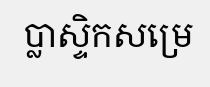ប្លាស្ទិកសម្រេ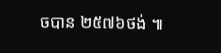ចបាន ២៥៧៦ថង់ ៕